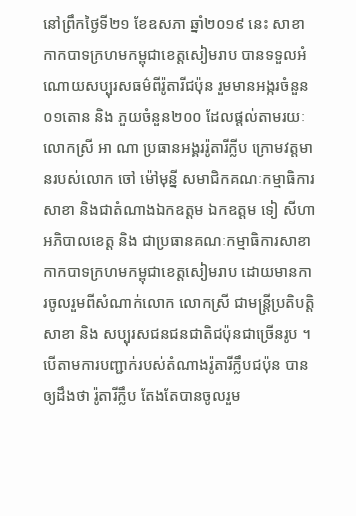នៅព្រឹកថ្ងៃទី២១ ខែឧសភា ឆ្នាំ២០១៩ នេះ សាខាកាកបាទក្រហមកម្ពុជាខេត្តសៀមរាប បានទទួលអំណោយសប្បុរសធម៌ពីរ៉ូតារីជប៉ុន រួមមានអង្ករចំនួន០១តោន និង ភួយចំនួន២០០ ដែលផ្តល់តាមរយៈលោកស្រី អា ណា ប្រធានអង្គររ៉ូតារីក្លីប ក្រោមវត្តមានរបស់លោក ចៅ ម៉ៅមុន្នី សមាជិកគណៈកម្មាធិការសាខា និងជាតំណាងឯកឧត្តម ឯកឧត្តម ទៀ សីហា អភិបាលខេត្ត និង ជាប្រធានគណៈកម្មាធិការសាខាកាកបាទក្រហមកម្ពុជាខេត្តសៀមរាប ដោយមានការចូលរួមពីសំណាក់លោក លោកស្រី ជាមន្ត្រីប្រតិបត្តិសាខា និង សប្បុរសជនជនជាតិជប៉ុនជាច្រើនរូប ។
បើតាមការបញ្ជាក់របស់តំណាងរ៉ូតារីក្លឹបជប៉ុន បានឲ្យដឹងថា រ៉ូតារីក្លឹប តែងតែបានចូលរួម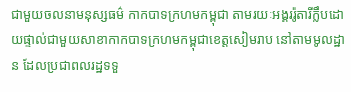ជាមួយចលនាមនុស្សធម៌ កាកបាទក្រហមកម្ពុជា តាមរយៈអង្គររ៉ូតារីក្លឹបដោយផ្ទាល់ជាមួយសាខាកាកបាទក្រហមកម្ពុជាខេត្តសៀមរាប នៅតាមមូលដ្ឋាន ដែលប្រជាពលរដ្ឋទទួ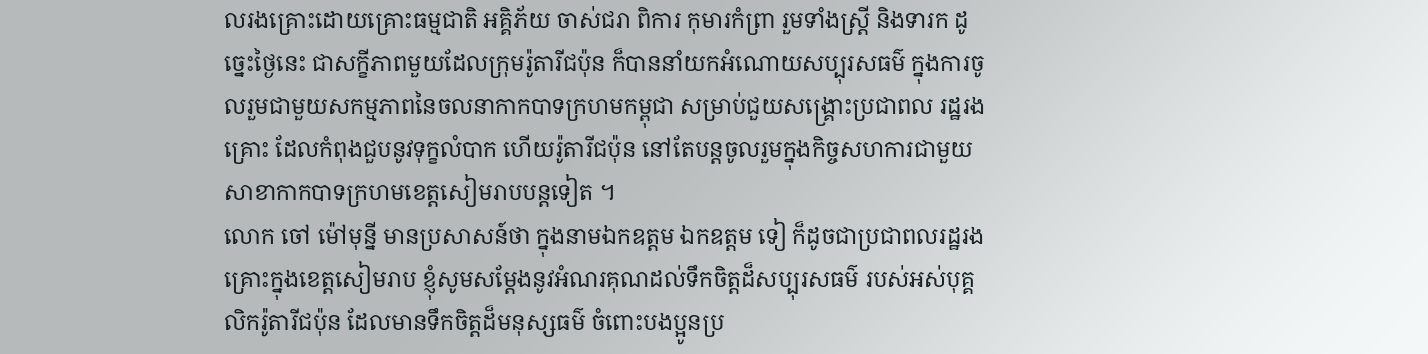លរងគ្រោះដោយគ្រោះធម្មជាតិ អគ្គិភ័យ ចាស់ជរា ពិការ កុមារកំព្រា រួមទាំងស្ត្រី និងទារក ដូច្នេះថ្ងៃនេះ ជាសក្ខីភាពមួយដែលក្រុមរ៉ូតារីជប៉ុន ក៏បាននាំយកអំណោយសប្បុរសធម៌ ក្នុងការចូលរួមជាមួយសកម្មភាពនៃចលនាកាកបាទក្រហមកម្ពុជា សម្រាប់ជួយសង្គ្រោះប្រជាពល រដ្ឋរងគ្រោះ ដែលកំពុងជួបនូវទុក្ខលំបាក ហើយរ៉ូតារីជប៉ុន នៅតែបន្តចូលរួមក្នុងកិច្ចសហការជាមួយសាខាកាកបាទក្រហមខេត្តសៀមរាបបន្តទៀត ។
លោក ចៅ ម៉ៅមុន្នី មានប្រសាសន៍ថា ក្នុងនាមឯកឧត្តម ឯកឧត្តម ទៀ ក៏ដូចជាប្រជាពលរដ្ឋរងគ្រោះក្នុងខេត្តសៀមរាប ខ្ញុំសូមសម្តែងនូវអំណរគុណដល់ទឹកចិត្តដ៏សប្បុរសធម៌ របស់អស់បុគ្គលិករ៉ូតារីជប៉ុន ដែលមានទឹកចិត្តដ៏មនុស្សធម៌ ចំពោះបងប្អូនប្រ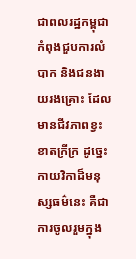ជាពលរដ្ឋកម្ពុជាកំពុងជួបការលំបាក និងជនងាយរងគ្រោះ ដែលមានជីវភាពខ្វះខាតក្រីក្រ ដូច្នេះកាយវិកាដ៏មនុស្សធម៌នេះ គឺជាការចូលរួមក្នុង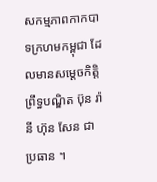សកម្មភាពកាកបាទក្រហមកម្ពុជា ដែលមានសម្តេចកិត្តិព្រឹទ្ធបណ្ឌិត ប៊ុន រ៉ានី ហ៊ុន សែន ជាប្រធាន ។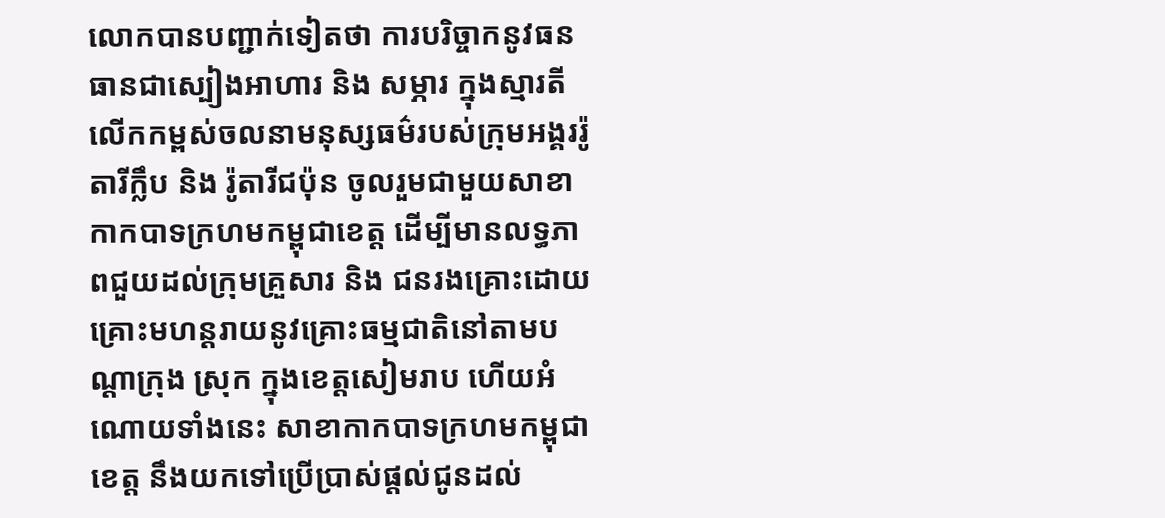លោកបានបញ្ជាក់ទៀតថា ការបរិច្ចាកនូវធនធានជាស្បៀងអាហារ និង សម្ភារ ក្នុងស្មារតីលើកកម្ពស់ចលនាមនុស្សធម៌របស់ក្រុមអង្គររ៉ូតារីក្លឹប និង រ៉ូតារីជប៉ុន ចូលរួមជាមួយសាខាកាកបាទក្រហមកម្ពុជាខេត្ត ដើម្បីមានលទ្ធភាពជួយដល់ក្រុមគ្រួសារ និង ជនរងគ្រោះដោយគ្រោះមហន្តរាយនូវគ្រោះធម្មជាតិនៅតាមបណ្តាក្រុង ស្រុក ក្នុងខេត្តសៀមរាប ហើយអំណោយទាំងនេះ សាខាកាកបាទក្រហមកម្ពុជាខេត្ត នឹងយកទៅប្រើប្រាស់ផ្តល់ជូនដល់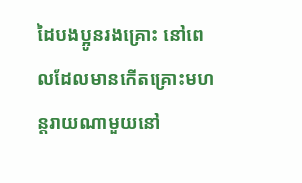ដៃបងប្អូនរងគ្រោះ នៅពេលដែលមានកើតគ្រោះមហន្តរាយណាមួយនៅ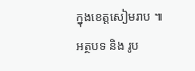ក្នុងខេត្តសៀមរាប ៕
អត្ថបទ និង រូប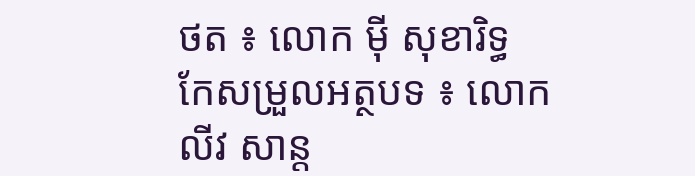ថត ៖ លោក ម៉ី សុខារិទ្ធ
កែសម្រួលអត្ថបទ ៖ លោក លីវ សាន្ត